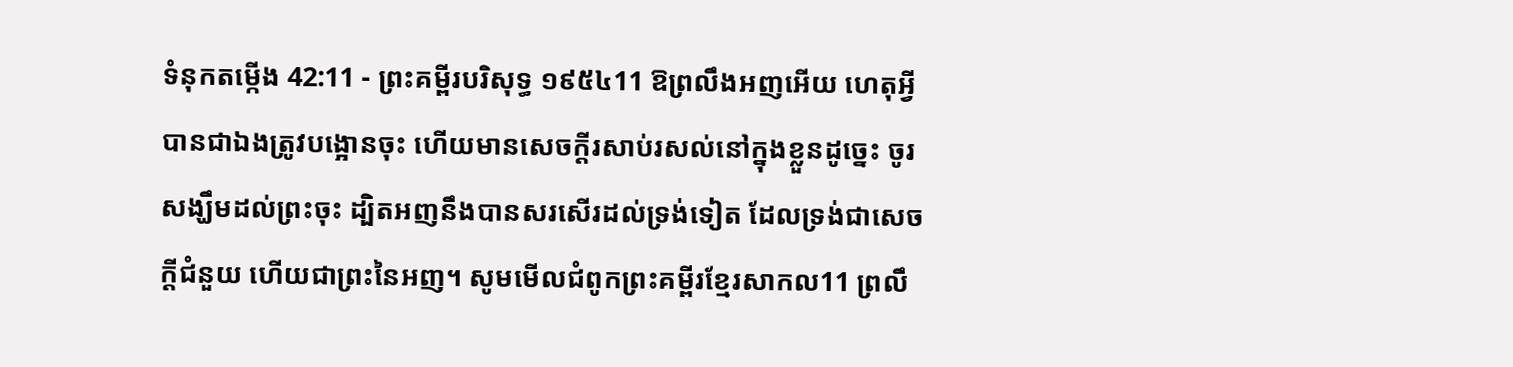ទំនុកតម្កើង 42:11 - ព្រះគម្ពីរបរិសុទ្ធ ១៩៥៤11 ឱព្រលឹងអញអើយ ហេតុអ្វីបានជាឯងត្រូវបង្អោនចុះ ហើយមានសេចក្ដីរសាប់រសល់នៅក្នុងខ្លួនដូច្នេះ ចូរសង្ឃឹមដល់ព្រះចុះ ដ្បិតអញនឹងបានសរសើរដល់ទ្រង់ទៀត ដែលទ្រង់ជាសេចក្ដីជំនួយ ហើយជាព្រះនៃអញ។ សូមមើលជំពូកព្រះគម្ពីរខ្មែរសាកល11 ព្រលឹ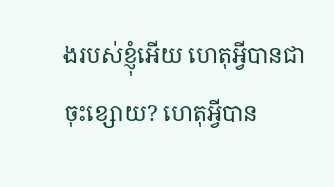ងរបស់ខ្ញុំអើយ ហេតុអ្វីបានជាចុះខ្សោយ? ហេតុអ្វីបាន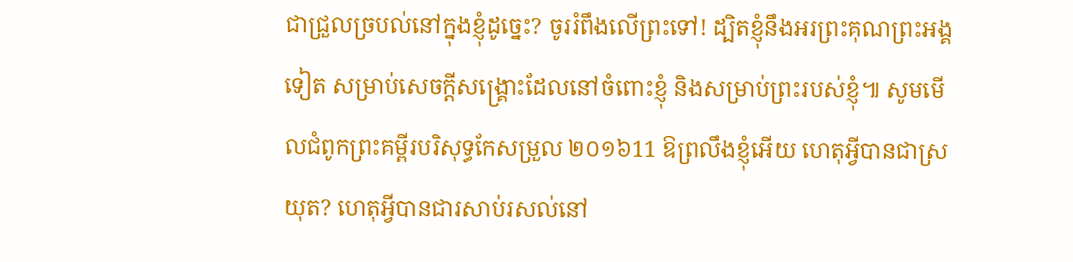ជាជ្រួលច្របល់នៅក្នុងខ្ញុំដូច្នេះ? ចូររំពឹងលើព្រះទៅ! ដ្បិតខ្ញុំនឹងអរព្រះគុណព្រះអង្គទៀត សម្រាប់សេចក្ដីសង្គ្រោះដែលនៅចំពោះខ្ញុំ និងសម្រាប់ព្រះរបស់ខ្ញុំ៕ សូមមើលជំពូកព្រះគម្ពីរបរិសុទ្ធកែសម្រួល ២០១៦11 ឱព្រលឹងខ្ញុំអើយ ហេតុអ្វីបានជាស្រយុត? ហេតុអ្វីបានជារសាប់រសល់នៅ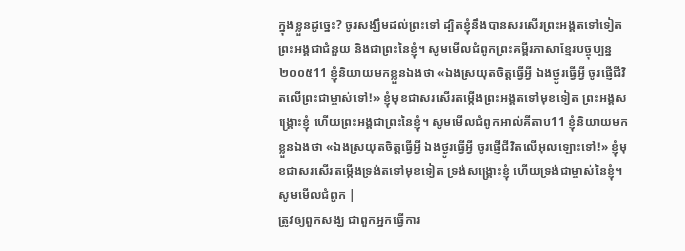ក្នុងខ្លួនដូច្នេះ? ចូរសង្ឃឹមដល់ព្រះទៅ ដ្បិតខ្ញុំនឹងបានសរសើរព្រះអង្គតទៅទៀត ព្រះអង្គជាជំនួយ និងជាព្រះនៃខ្ញុំ។ សូមមើលជំពូកព្រះគម្ពីរភាសាខ្មែរបច្ចុប្បន្ន ២០០៥11 ខ្ញុំនិយាយមកខ្លួនឯងថា «ឯងស្រយុតចិត្តធ្វើអ្វី ឯងថ្ងូរធ្វើអ្វី ចូរផ្ញើជីវិតលើព្រះជាម្ចាស់ទៅ!» ខ្ញុំមុខជាសរសើរតម្កើងព្រះអង្គតទៅមុខទៀត ព្រះអង្គសង្គ្រោះខ្ញុំ ហើយព្រះអង្គជាព្រះនៃខ្ញុំ។ សូមមើលជំពូកអាល់គីតាប11 ខ្ញុំនិយាយមកខ្លួនឯងថា «ឯងស្រយុតចិត្តធ្វើអ្វី ឯងថ្ងូរធ្វើអ្វី ចូរផ្ញើជីវិតលើអុលឡោះទៅ!» ខ្ញុំមុខជាសរសើរតម្កើងទ្រង់តទៅមុខទៀត ទ្រង់សង្គ្រោះខ្ញុំ ហើយទ្រង់ជាម្ចាស់នៃខ្ញុំ។ សូមមើលជំពូក |
ត្រូវឲ្យពួកសង្ឃ ជាពួកអ្នកធ្វើការ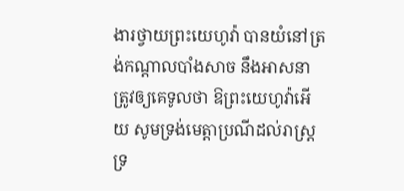ងារថ្វាយព្រះយេហូវ៉ា បានយំនៅត្រង់កណ្តាលបាំងសាច នឹងអាសនា ត្រូវឲ្យគេទូលថា ឱព្រះយេហូវ៉ាអើយ សូមទ្រង់មេត្តាប្រណីដល់រាស្ត្រទ្រ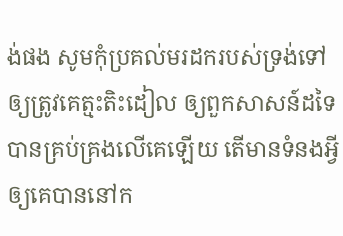ង់ផង សូមកុំប្រគល់មរដករបស់ទ្រង់ទៅ ឲ្យត្រូវគេត្មះតិះដៀល ឲ្យពួកសាសន៍ដទៃបានគ្រប់គ្រងលើគេឡើយ តើមានទំនងអ្វីឲ្យគេបាននៅក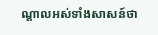ណ្តាលអស់ទាំងសាសន៍ថា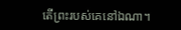តើព្រះរបស់គេនៅឯណា។